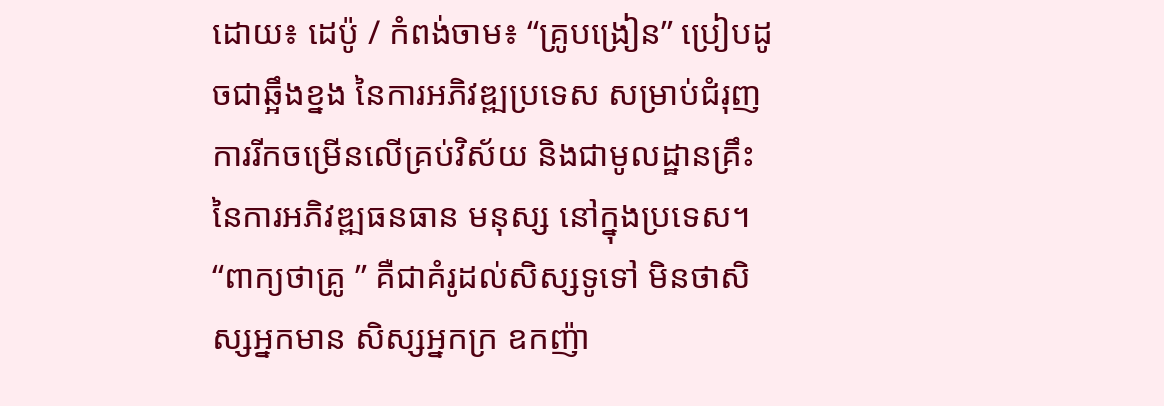ដោយ៖ ដេប៉ូ / កំពង់ចាម៖ “គ្រូបង្រៀន” ប្រៀបដូចជាឆ្អឹងខ្នង នៃការអភិវឌ្ឍប្រទេស សម្រាប់ជំរុញការរីកចម្រើនលើគ្រប់វិស័យ និងជាមូលដ្ឋានគ្រឹះ នៃការអភិវឌ្ឍធនធាន មនុស្ស នៅក្នុងប្រទេស។ “ពាក្យថាគ្រូ ” គឺជាគំរូដល់សិស្សទូទៅ មិនថាសិស្សអ្នកមាន សិស្សអ្នកក្រ ឧកញ៉ា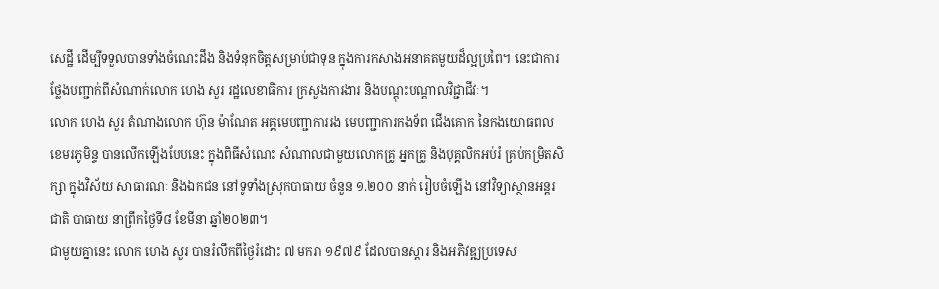សេដ្ឋី ដើម្បីទទួលបានទាំងចំណេះដឹង និងទំនុកចិត្តសម្រាប់ជាទុន ក្នុងការកសាងអនាគតមួយដ៏ល្អប្រពៃ។ នេះជាការថ្លែងបញ្ជាក់ពីសំណាក់លោក ហេង សួរ រដ្ឋលេខាធិការ ក្រសួងការងារ និងបណ្តុះបណ្តាលវិជ្ជាជីវៈ។
លោក ហេង សួរ តំណាងលោក ហ៊ុន ម៉ាណែត អគ្គមេបញ្ជាការរង មេបញ្ជាការកងទ័ព ជើងគោក នៃកងយោធពលខេមរភូមិន្ទ បានលើកឡើងបែបនេះ ក្នុងពិធីសំណេះ សំណាលជាមួយលោកគ្រូ អ្នកគ្រូ និងបុគ្គលិកអប់រំ គ្រប់កម្រិតសិក្សា ក្នុងវិស័យ សាធារណៈ និងឯកជន នៅទូទាំងស្រុកបាធាយ ចំនួន ១.២០០ នាក់ រៀបចំឡើង នៅវិទ្យាស្ថានអន្តរជាតិ បាធាយ នាព្រឹកថ្ងៃទី៨ ខែមីនា ឆ្នាំ២០២៣។
ជាមួយគ្នានេះ លោក ហេង សួរ បានរំលឹកពីថ្ងៃរំដោះ ៧ មករា ១៩៧៩ ដែលបានស្តារ និងអភិវឌ្ឍប្រទេស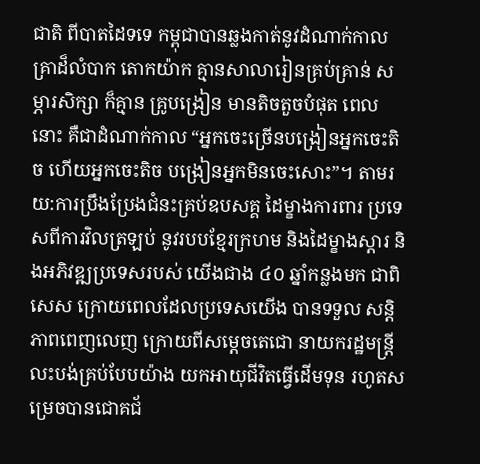ជាតិ ពីបាតដៃទទេ កម្ពុជាបានឆ្លងកាត់នូវដំណាក់កាលគ្រាដ៏លំបាក តោកយ៉ាក គ្មានសាលារៀនគ្រប់គ្រាន់ សម្ភារសិក្សា ក៏គ្មាន គ្រូបង្រៀន មានតិចតួចបំផុត ពេលនោះ គឺជាដំណាក់កាល “អ្នកចេះច្រើនបង្រៀនអ្នកចេះតិច ហើយអ្នកចេះតិច បង្រៀនអ្នកមិនចេះសោះ”។ តាមរយ:ការប្រឹងប្រែងជំនះគ្រប់ឧបសគ្គ ដៃម្ខាងការពារ ប្រទេសពីការវិលត្រឡប់ នូវរបបខ្មែរក្រហម និងដៃម្ខាងស្តារ និងអភិវឌ្ឍប្រទេសរបស់ យើងជាង ៤០ ឆ្នាំកន្លងមក ជាពិសេស ក្រោយពេលដែលប្រទេសយើង បានទទួល សន្តិភាពពេញលេញ ក្រោយពីសម្តេចតេជោ នាយករដ្ឋមន្រ្តី លះបង់គ្រប់បែបយ៉ាង យកអាយុជីវិតធ្វើដើមទុន រហូតសម្រេចបានជោគជ័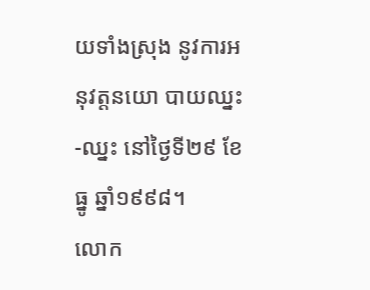យទាំងស្រុង នូវការអនុវត្តនយោ បាយឈ្នះ-ឈ្នះ នៅថ្ងៃទី២៩ ខែធ្នូ ឆ្នាំ១៩៩៨។
លោក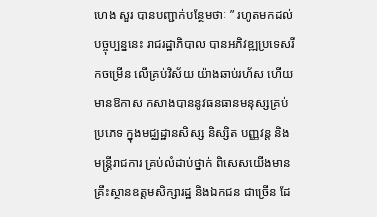ហេង សួរ បានបញ្ជាក់បន្ថែមថាៈ ” រហូតមកដល់បច្ចុប្បន្ននេះ រាជរដ្ឋាភិបាល បានអភិវឌ្ឍប្រទេសរីកចម្រើន លើគ្រប់វិស័យ យ៉ាងឆាប់រហ័ស ហើយមានឱកាស កសាងបាននូវធនធានមនុស្សគ្រប់ប្រភេទ ក្នុងមជ្ឈដ្ឋានសិស្ស និស្សិត បញ្ញវន្ត និងមន្ត្រីរាជការ គ្រប់លំដាប់ថ្នាក់ ពិសេសយើងមានគ្រឹះស្ថានឧត្តមសិក្សារដ្ឋ និងឯកជន ជាច្រើន ដែ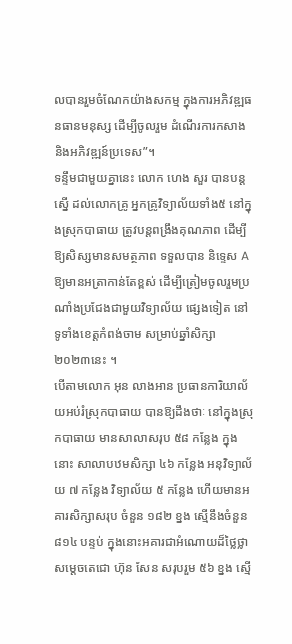លបានរួមចំណែកយ៉ាងសកម្ម ក្នុងការអភិវឌ្ឍធនធានមនុស្ស ដើម្បីចូលរួម ដំណើរការកសាង និងអភិវឌ្ឍន៍ប្រទេស”។
ទន្ទឹមជាមួយគ្នានេះ លោក ហេង សួរ បានបន្តស្នើ ដល់លោកគ្រូ អ្នកគ្រូវិទ្យាល័យទាំង៥ នៅក្នុងស្រុកបាធាយ ត្រូវបន្តពង្រឹងគុណភាព ដើម្បីឱ្យសិស្សមានសមត្ថភាព ទទួលបាន និទ្ទេស A ឱ្យមានអត្រាកាន់តែខ្ពស់ ដើម្បីត្រៀមចូលរួមប្រណាំងប្រជែងជាមួយវិទ្យាល័យ ផ្សេងទៀត នៅទូទាំងខេត្តកំពង់ចាម សម្រាប់ឆ្នាំសិក្សា ២០២៣នេះ ។
បើតាមលោក អុន លាងអាន ប្រធានការិយាល័យអប់រំស្រុកបាធាយ បានឱ្យដឹងថាៈ នៅក្នុងស្រុកបាធាយ មានសាលាសរុប ៥៨ កន្លែង ក្នុងនោះ សាលាបឋមសិក្សា ៤៦ កន្លែង អនុវិទ្យាល័យ ៧ កន្លែង វិទ្យាល័យ ៥ កន្លែង ហើយមានអគារសិក្សាសរុប ចំនួន ១៨២ ខ្នង ស្មើនឹងចំនួន ៨១៤ បន្ទប់ ក្នុងនោះអគារជាអំណោយដ៏ថ្លៃថ្លា សម្តេចតេជោ ហ៊ុន សែន សរុបរួម ៥៦ ខ្នង ស្មើ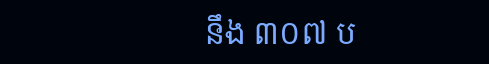នឹង ៣០៧ ប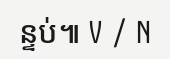ន្ទប់៕ V / N